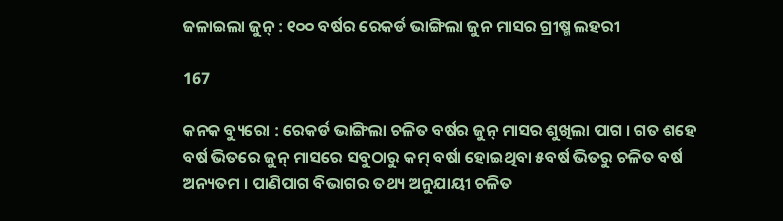ଜଳାଇଲା ଜୁନ୍ : ୧୦୦ ବର୍ଷର ରେକର୍ଡ ଭାଙ୍ଗିଲା ଜୁନ ମାସର ଗ୍ରୀଷ୍ମ ଲହରୀ

167

କନକ ବ୍ୟୁରୋ : ରେକର୍ଡ ଭାଙ୍ଗିଲା ଚଳିତ ବର୍ଷର ଜୁନ୍ ମାସର ଶୁଖିଲା ପାଗ । ଗତ ଶହେ ବର୍ଷ ଭିତରେ ଜୁନ୍ ମାସରେ ସବୁଠାରୁ କମ୍ ବର୍ଷା ହୋଇଥିବା ୫ବର୍ଷ ଭିତରୁ ଚଳିତ ବର୍ଷ ଅନ୍ୟତମ । ପାଣିପାଗ ବିଭାଗର ତଥ୍ୟ ଅନୁଯାୟୀ ଚଳିତ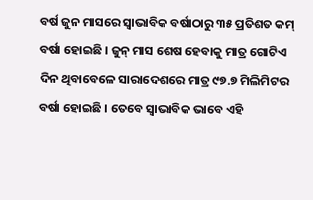ବର୍ଷ ଜୁନ ମାସରେ ସ୍ୱାଭାବିକ ବର୍ଷାଠାରୁ ୩୫ ପ୍ରତିଶତ କମ୍ ବର୍ଷା ହୋଇଛି । ଜୁନ୍ ମାସ ଶେଷ ହେବାକୁ ମାତ୍ର ଗୋଟିଏ ଦିନ ଥିବାବେଳେ ସାରାଦେଶରେ ମାତ୍ର ୯୭.୭ ମିଲିମିଟର ବର୍ଷା ହୋଇଛି । ତେବେ ସ୍ୱାଭାବିକ ଭାବେ ଏହି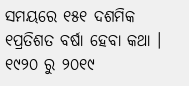ସମୟରେ ୧୫୧ ଦଶମିକ ୧ପ୍ରତିଶତ ବର୍ଷା ହେବା କଥା । ୧୯୨୦ ରୁ ୨୦୧୯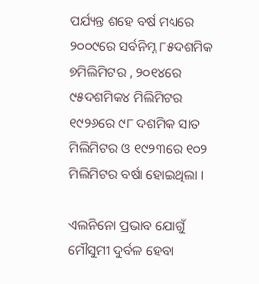ପର୍ଯ୍ୟନ୍ତ ଶହେ ବର୍ଷ ମଧ୍ୟରେ ୨୦୦୯ରେ ସର୍ବନିମ୍ନ ୮୫ଦଶମିକ ୭ମିଲିମିଟର , ୨୦୧୪ରେ ୯୫ଦଶମିକ୪ ମିଲିମିଟର ୧୯୨୬ରେ ୯୮ ଦଶମିକ ସାତ ମିଲିମିଟର ଓ ୧୯୨୩ରେ ୧୦୨ ମିଲିମିଟର ବର୍ଷା ହୋଇଥିଲା ।

ଏଲନିନୋ ପ୍ରଭାବ ଯୋଗୁଁ ମୌସୁମୀ ଦୁର୍ବଳ ହେବା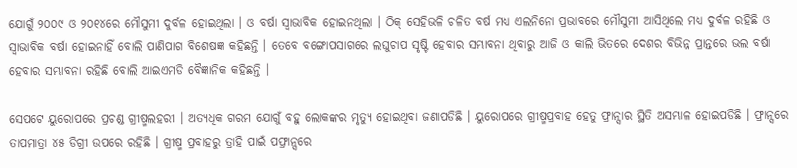ଯୋଗୁଁ ୨୦୦୯ ଓ ୨୦୧୪ରେ ମୌସୁମୀ ଦୁର୍ବଳ ହୋଇଥିଲା । ଓ ବର୍ଷା ସ୍ୱାଭାବିକ ହୋଇନଥିଲା । ଠିକ୍ ସେହିଭଳି ଚଳିତ ବର୍ଷ ମଧ୍ୟ ଏଲନିନୋ ପ୍ରଭାବରେ ମୌସୁମୀ ଆସିଥିଲେ ମଧ୍ୟ ଦୁର୍ବଳ ରହିଛି ଓ ସ୍ୱାଭାବିକ ବର୍ଷା ହୋଇନାହିଁ ବୋଲି ପାଣିପାଗ ବିଶେଷଜ୍ଞ କହିଛନ୍ତି । ତେବେ ବଙ୍ଗୋପସାଗରେ ଲଘୁଚାପ ସୃଷ୍ଟି ହେବାର ସମ୍ଭାବନା ଥିବାରୁ ଆଜି ଓ କାଲି ଭିତରେ ଦେଶର ବିଭିନ୍ନ ପ୍ରାନ୍ତରେ ଭଲ ବର୍ଷା ହେବାର ସମ୍ଭାବନା ରହିଛି ବୋଲି ଆଇଏମଡି ବୈଜ୍ଞାନିକ କହିଛନ୍ତି ।

ସେପଟେ ୟୁରୋପରେ ପ୍ରଚଣ୍ଡ ଗ୍ରୀଷ୍ମଲହରୀ । ଅତ୍ୟଧିକ ଗରମ ଯୋଗୁଁ ବହୁ ଲୋକଙ୍କର ମୃତ୍ୟୁ ହୋଇଥିବା ଜଣାପଡିଛି । ୟୁରୋପରେ ଗ୍ରୀଷ୍ମପ୍ରବାହ ହେତୁ ଫ୍ରାନ୍ସାର ସ୍ଥିତି ଅସମ୍ଭାଳ ହୋଇପଡିଛି । ଫ୍ରାନ୍ସରେ ତାପମାତ୍ରା ୪୫ ଡିଗ୍ରୀ ଉପରେ ରହିଛି । ଗ୍ରୀଷ୍ମ ପ୍ରବାହରୁ ତ୍ରାହି ପାଇଁ ପଫ୍ରାନ୍ସରେ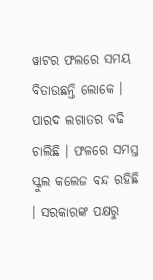ୱାଟର ଫଲରେ ସମୟ ବିତାଉଛନ୍ତି ଲୋକେ । ପାରଦ ଲଗାତର ବଢି ଚାଲିଛି । ଫଳରେ ସମସ୍ତ ସ୍କୁଲ କଲେଜ ବନ୍ଦ ରହିଛି । ସରକାରଙ୍କ ପକ୍ଷରୁ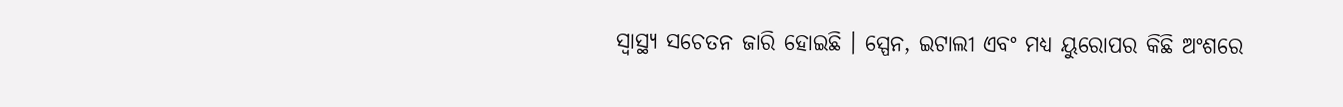ସ୍ୱାସ୍ଥ୍ୟ ସଚେତନ ଜାରି ହୋଇଛି । ସ୍ପେନ, ଇଟାଲୀ ଏବଂ ମଧ୍ୟ ୟୁରୋପର କିଛି ଅଂଶରେ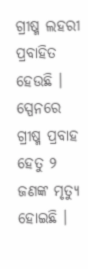ଗ୍ରୀଷ୍ମ ଲହରୀ ପ୍ରବାହିତ ହେଉଛି । ସ୍ପେନରେ ଗ୍ରୀଷ୍ମ ପ୍ରବାହ ହେତୁ ୨ ଜଣଙ୍କ ମୃତ୍ୟୁ ହୋଇଛି ।